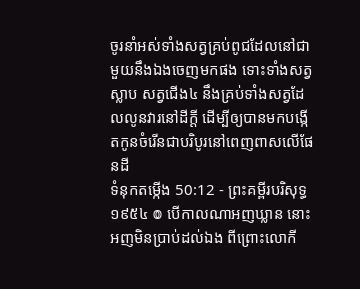ចូរនាំអស់ទាំងសត្វគ្រប់ពូជដែលនៅជាមួយនឹងឯងចេញមកផង ទោះទាំងសត្វស្លាប សត្វជើង៤ នឹងគ្រប់ទាំងសត្វដែលលូនវារនៅដីក្តី ដើម្បីឲ្យបានមកបង្កើតកូនចំរើនជាបរិបូរនៅពេញពាសលើផែនដី
ទំនុកតម្កើង 50:12 - ព្រះគម្ពីរបរិសុទ្ធ ១៩៥៤ ៙ បើកាលណាអញឃ្លាន នោះអញមិនប្រាប់ដល់ឯង ពីព្រោះលោកី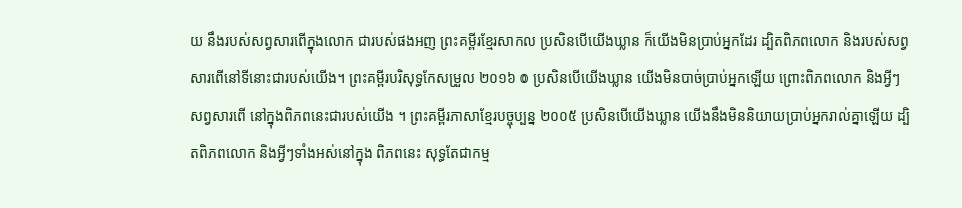យ នឹងរបស់សព្វសារពើក្នុងលោក ជារបស់ផងអញ ព្រះគម្ពីរខ្មែរសាកល ប្រសិនបើយើងឃ្លាន ក៏យើងមិនប្រាប់អ្នកដែរ ដ្បិតពិភពលោក និងរបស់សព្វសារពើនៅទីនោះជារបស់យើង។ ព្រះគម្ពីរបរិសុទ្ធកែសម្រួល ២០១៦ ៙ ប្រសិនបើយើងឃ្លាន យើងមិនបាច់ប្រាប់អ្នកឡើយ ព្រោះពិភពលោក និងអ្វីៗសព្វសារពើ នៅក្នុងពិភពនេះជារបស់យើង ។ ព្រះគម្ពីរភាសាខ្មែរបច្ចុប្បន្ន ២០០៥ ប្រសិនបើយើងឃ្លាន យើងនឹងមិននិយាយប្រាប់អ្នករាល់គ្នាឡើយ ដ្បិតពិភពលោក និងអ្វីៗទាំងអស់នៅក្នុង ពិភពនេះ សុទ្ធតែជាកម្ម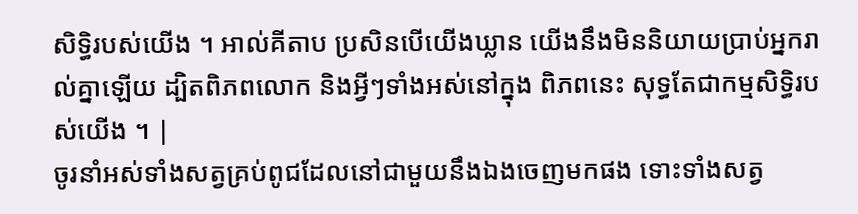សិទ្ធិរបស់យើង ។ អាល់គីតាប ប្រសិនបើយើងឃ្លាន យើងនឹងមិននិយាយប្រាប់អ្នករាល់គ្នាឡើយ ដ្បិតពិភពលោក និងអ្វីៗទាំងអស់នៅក្នុង ពិភពនេះ សុទ្ធតែជាកម្មសិទ្ធិរបស់យើង ។ |
ចូរនាំអស់ទាំងសត្វគ្រប់ពូជដែលនៅជាមួយនឹងឯងចេញមកផង ទោះទាំងសត្វ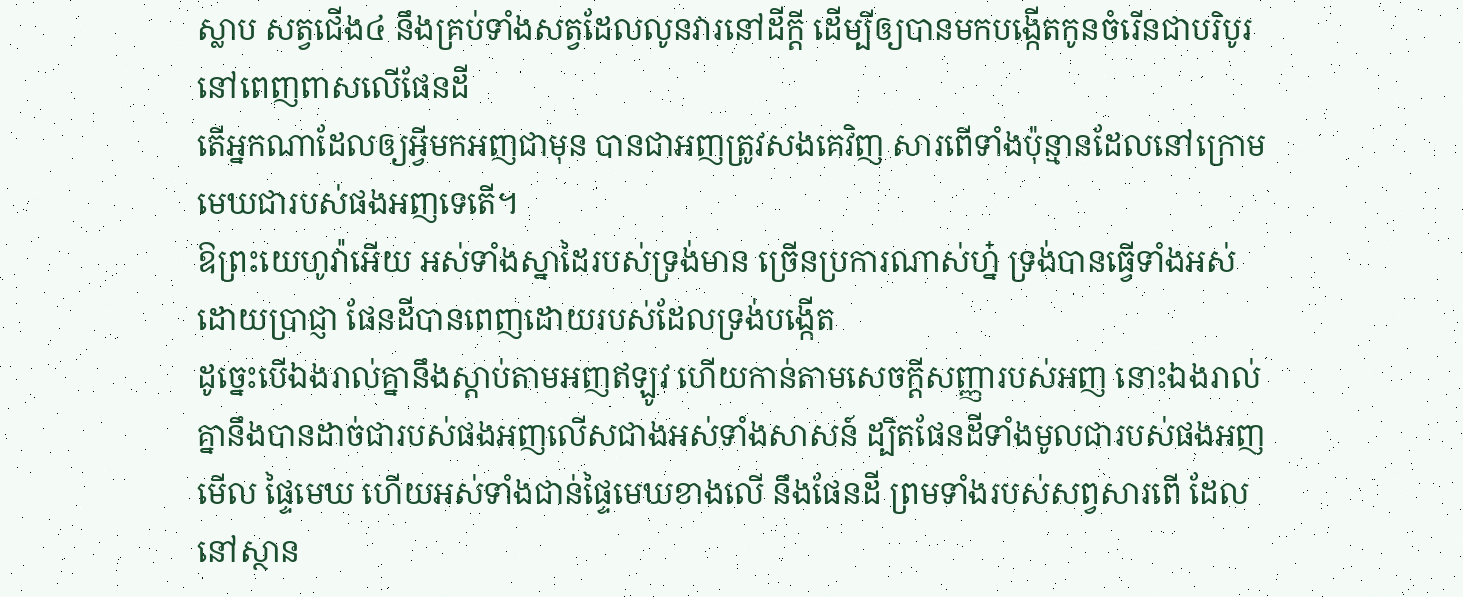ស្លាប សត្វជើង៤ នឹងគ្រប់ទាំងសត្វដែលលូនវារនៅដីក្តី ដើម្បីឲ្យបានមកបង្កើតកូនចំរើនជាបរិបូរនៅពេញពាសលើផែនដី
តើអ្នកណាដែលឲ្យអ្វីមកអញជាមុន បានជាអញត្រូវសងគេវិញ សារពើទាំងប៉ុន្មានដែលនៅក្រោមមេឃជារបស់ផងអញទេតើ។
ឱព្រះយេហូវ៉ាអើយ អស់ទាំងស្នាដៃរបស់ទ្រង់មាន ច្រើនប្រការណាស់ហ្ន៎ ទ្រង់បានធ្វើទាំងអស់ដោយប្រាជ្ញា ផែនដីបានពេញដោយរបស់ដែលទ្រង់បង្កើត
ដូច្នេះបើឯងរាល់គ្នានឹងស្តាប់តាមអញឥឡូវ ហើយកាន់តាមសេចក្ដីសញ្ញារបស់អញ នោះឯងរាល់គ្នានឹងបានដាច់ជារបស់ផងអញលើសជាងអស់ទាំងសាសន៍ ដ្បិតផែនដីទាំងមូលជារបស់ផងអញ
មើល ផ្ទៃមេឃ ហើយអស់ទាំងជាន់ផ្ទៃមេឃខាងលើ នឹងផែនដី ព្រមទាំងរបស់សព្វសារពើ ដែលនៅស្ថាន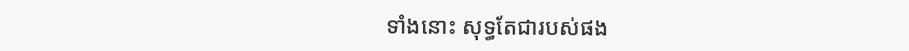ទាំងនោះ សុទ្ធតែជារបស់ផង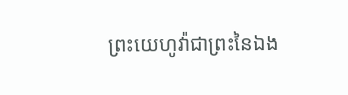ព្រះយេហូវ៉ាជាព្រះនៃឯង